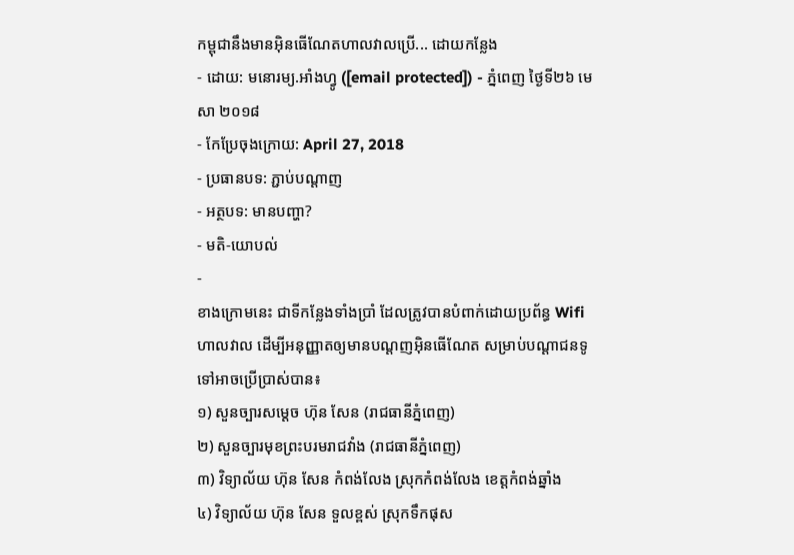កម្ពុជានឹងមានអ៊ិនធើណែតហាលវាលប្រើ... ដោយកន្លែង
- ដោយ: មនោរម្យ.អាំងហ្វូ ([email protected]) - ភ្នំពេញ ថ្ងៃទី២៦ មេសា ២០១៨
- កែប្រែចុងក្រោយ: April 27, 2018
- ប្រធានបទ: ភ្ជាប់បណ្ដាញ
- អត្ថបទ: មានបញ្ហា?
- មតិ-យោបល់
-
ខាងក្រោមនេះ ជាទីកន្លែងទាំងប្រាំ ដែលត្រូវបានបំពាក់ដោយប្រព័ន្ធ Wifi ហាលវាល ដើម្បីអនុញ្ញាតឲ្យមានបណ្ដញអ៊ិនធើណែត សម្រាប់បណ្ដាជនទូទៅអាចប្រើប្រាស់បាន៖
១) សួនច្បារសម្ដេច ហ៊ុន សែន (រាជធានីភ្នំពេញ)
២) សួនច្បារមុខព្រះបរមរាជវាំង (រាជធានីភ្នំពេញ)
៣) វិទ្យាល័យ ហ៊ុន សែន កំពង់លែង ស្រុកកំពង់លែង ខេត្តកំពង់ឆ្នាំង
៤) វិទ្យាល័យ ហ៊ុន សែន ទួលខ្ពស់ ស្រុកទឹកផុស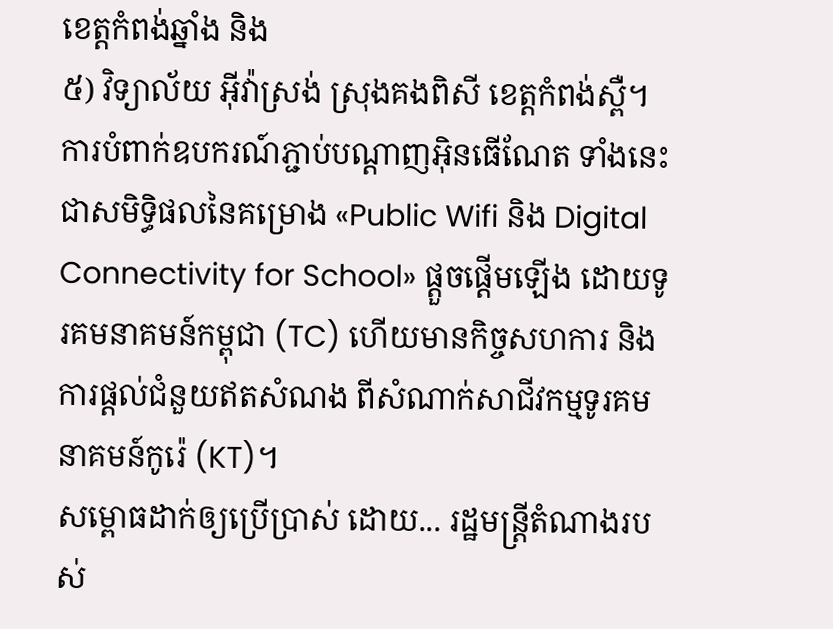ខេត្តកំពង់ឆ្នាំង និង
៥) វិទ្យាល័យ អ៊ីវ៉ាស្រង់ ស្រុងគងពិសី ខេត្តកំពង់ស្ពឺ។
ការបំពាក់ឧបករណ៍ភ្ជាប់បណ្ដាញអ៊ិនធើណែត ទាំងនេះ ជាសមិទ្ធិផលនៃគម្រោង «Public Wifi និង Digital Connectivity for School» ផ្ដួចផ្ដើមឡើង ដោយទូរគមនាគមន៍កម្ពុជា (TC) ហើយមានកិច្ចសហការ និងការផ្ដល់ជំនួយឥតសំណង ពីសំណាក់សាជីវកម្មទូរគមនាគមន៍កូរ៉េ (KT)។
សម្ពោធដាក់ឲ្យប្រើប្រាស់ ដោយ... រដ្ឋមន្ត្រីតំណាងរបស់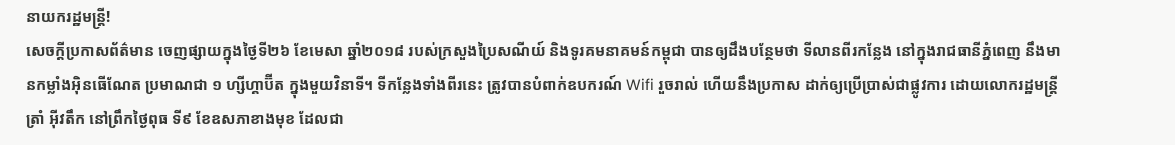នាយករដ្ឋមន្ត្រី!
សេចក្ដីប្រកាសព័ត៌មាន ចេញផ្សាយក្នុងថ្ងៃទី២៦ ខែមេសា ឆ្នាំ២០១៨ របស់ក្រសួងប្រៃសណីយ៍ និងទូរគមនាគមន៍កម្ពុជា បានឲ្យដឹងបន្ថែមថា ទីលានពីរកន្លែង នៅក្នុងរាជធានីភ្នំពេញ នឹងមានកម្លាំងអ៊ិនធើណែត ប្រមាណជា ១ ហ្សីហ្គាប៊ីត ក្នុងមួយវិនាទី។ ទីកន្លែងទាំងពីរនេះ ត្រូវបានបំពាក់ឧបករណ៍ Wifi រួចរាល់ ហើយនឹងប្រកាស ដាក់ឲ្យប្រើប្រាស់ជាផ្លូវការ ដោយលោករដ្ឋមន្ត្រី ត្រាំ អ៊ីវតឹក នៅព្រឹកថ្ងៃពុធ ទី៩ ខែឧសភាខាងមុខ ដែលជា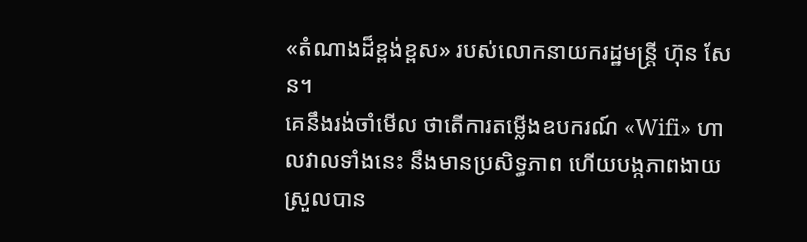«តំណាងដ៏ខ្ពង់ខ្ពស» របស់លោកនាយករដ្ឋមន្ត្រី ហ៊ុន សែន។
គេនឹងរង់ចាំមើល ថាតើការតម្លើងឧបករណ៍ «Wifi» ហាលវាលទាំងនេះ នឹងមានប្រសិទ្ធភាព ហើយបង្កភាពងាយស្រួលបាន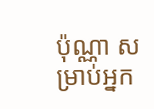ប៉ុណ្ណា សម្រាប់អ្នក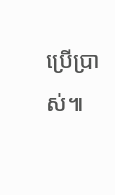ប្រើប្រាស់៕